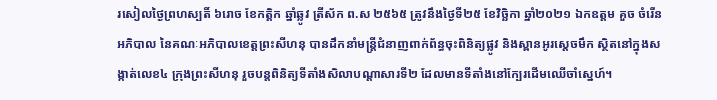រសៀលថ្ងៃព្រហស្បតិ៍ ៦រោច ខែកត្តិក ឆ្នាំឆ្លូវ ត្រីស័ក ព.ស ២៥៦៥ ត្រូវនឹងថ្ងៃទី២៥ ខែវិច្ឆិកា ឆ្នាំ២០២១ ឯកឧត្តម គួច ចំរើន អភិបាល នៃគណៈអភិបាលខេត្តព្រះសីហនុ បានដឹកនាំមន្រ្តីជំនាញពាក់ព័ន្ធចុះពិនិត្យផ្លូវ និងស្ពានអូរស្តេចមឹក ស្ថិតនៅក្នុងសង្កាត់លេខ៤ ក្រុងព្រះសីហនុ រួចបន្តពិនិត្យទីតាំងសិលាបណ្តាសារទី២ ដែលមានទីតាំងនៅក្បែរដើមឈើចាំសេ្នហ៍។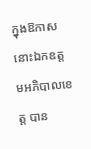ក្នុងឱកាសនោះឯកឧត្តមអភិបាលខេត្ត បាន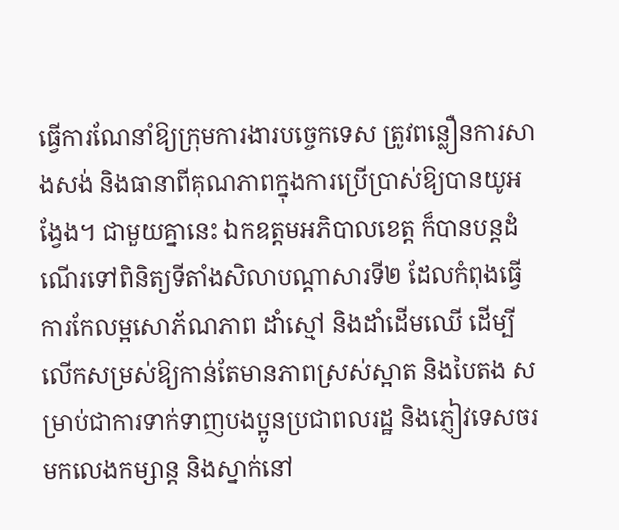ធ្វើការណែនាំឱ្យក្រុមការងារបច្ចេកទេស ត្រូវពន្លឿនការសាងសង់ និងធានាពីគុណភាពក្នុងការប្រើប្រាស់ឱ្យបានយូអង្វែង។ ជាមួយគ្នានេះ ឯកឧត្តមអភិបាលខេត្ត ក៏បានបន្តដំណើរទៅពិនិត្យទីតាំងសិលាបណ្តាសារទី២ ដែលកំពុងធ្វើការកែលម្អសោភ័ណភាព ដាំស្មៅ និងដាំដើមឈើ ដើម្បីលើកសម្រស់ឱ្យកាន់តែមានភាពស្រស់ស្អាត និងបៃតង សម្រាប់ជាការទាក់ទាញបងប្អូនប្រជាពលរដ្ឋ និងភ្ញៀវទេសចរ មកលេងកម្សាន្ត និងស្នាក់នៅ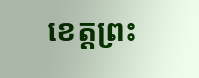ខេត្តព្រះ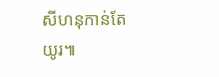សីហនុកាន់តែយូរ៕